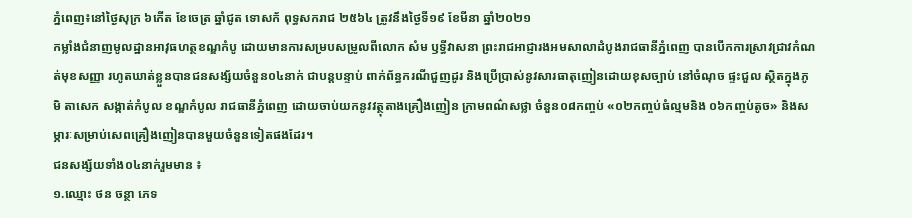ភ្នំពេញ៖នៅថ្ងៃសុក្រ ៦កើត ខែចេត្រ ឆ្នាំជូត ទោសក័ ពុទ្ធសករាជ ២៥៦៤ ត្រូវនឹងថ្ងៃទី១៩ ខែមីនា ឆ្នាំ២០២១
កម្លាំងជំនាញមូលដ្ឋានអាវុធហត្ថខណ្ឌកំបូ ដោយមានការសម្របសម្រូលពីលោក សំម ឫទ្ធីវាសនា ព្រះរាជអាជ្ញារងអមសាលាដំបូងរាជធានីភ្នំពេញ បានបើកការស្រាវជ្រាវកំណត់មុខសញ្ញា រហូតឃាត់ខ្លួនបានជនសង្ស័យចំនួន០៤នាក់ ជាបន្តបន្ទាប់ ពាក់ព័ន្ធករណីជួញដូរ និងប្រើប្រាស់នូវសារធាតុញៀនដោយខុសច្បាប់ នៅចំណុច ផ្ទះជួល ស្ថិតក្នុងភូមិ តាសេក សង្កាត់កំបូល ខណ្ឌកំបូល រាជធានីភ្នំពេញ ដោយចាប់យកនូវវត្ថុតាងគ្រឿងញៀន ក្រាមពណ៌សថ្លា ចំនួន០៨កញ្ចប់ «០២កញ្ចប់ធំល្មមនិង ០៦កញ្ចប់តូច» និងសម្ភារៈសម្រាប់សេពគ្រឿងញៀនបានមួយចំនួនទៀតផងដែរ។
ជនសង្ស័យទាំង០៤នាក់រួមមាន ៖
១.ឈ្មោះ ថន ចន្ថា ភេទ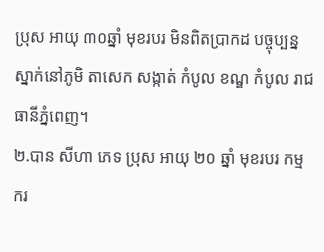ប្រុស អាយុ ៣០ឆ្នាំ មុខរបរ មិនពិតប្រាកដ បច្ចុប្បន្នស្នាក់នៅភូមិ តាសេក សង្កាត់ កំបូល ខណ្ឌ កំបូល រាជធានីភ្នំពេញ។
២.បាន សីហា ភេទ ប្រុស អាយុ ២០ ឆ្នាំ មុខរបរ កម្មករ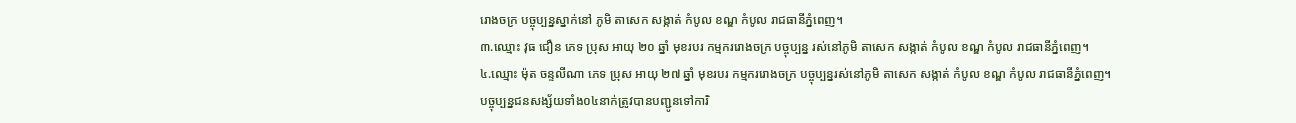រោងចក្រ បច្ចុប្បន្នស្នាក់នៅ ភូមិ តាសេក សង្កាត់ កំបូល ខណ្ឌ កំបូល រាជធានីភ្នំពេញ។
៣.ឈ្មោះ វុធ ជឿន ភេទ ប្រុស អាយុ ២០ ឆ្នាំ មុខរបរ កម្មកររោងចក្រ បច្ចុប្បន្ន រស់នៅភូមិ តាសេក សង្កាត់ កំបូល ខណ្ឌ កំបូល រាជធានីភ្នំពេញ។
៤.ឈ្មោះ ម៉ុត ចន្ទលីណា ភេទ ប្រុស អាយុ ២៧ ឆ្នាំ មុខរបរ កម្មកររោងចក្រ បច្ចុប្បន្នរស់នៅភូមិ តាសេក សង្កាត់ កំបូល ខណ្ឌ កំបូល រាជធានីភ្នំពេញ។
បច្ចុប្បន្នជនសង្ស័យទាំង០៤នាក់ត្រូវបានបញ្ជូនទៅការិ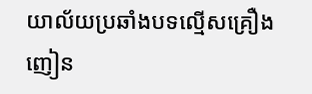យាល័យប្រឆាំងបទល្មើសគ្រឿងញៀន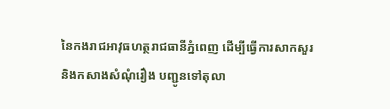នៃកងរាជអាវុធហត្ថរាជធានីភ្នំពេញ ដើម្បីធ្វើការសាកសួរ និងកសាងសំណុំរឿង បញ្ជូនទៅតុលា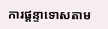ការផ្តន្ទាទោសតាម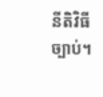នីតិវិធីច្បាប់។